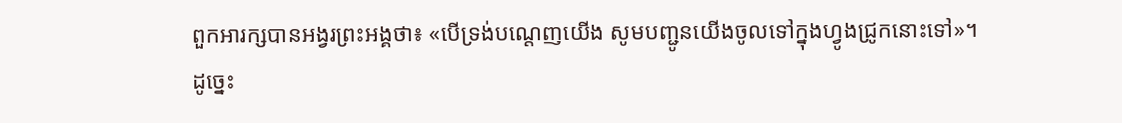ពួកអារក្សបានអង្វរព្រះអង្គថា៖ «បើទ្រង់បណ្តេញយើង សូមបញ្ជូនយើងចូលទៅក្នុងហ្វូងជ្រូកនោះទៅ»។
ដូច្នេះ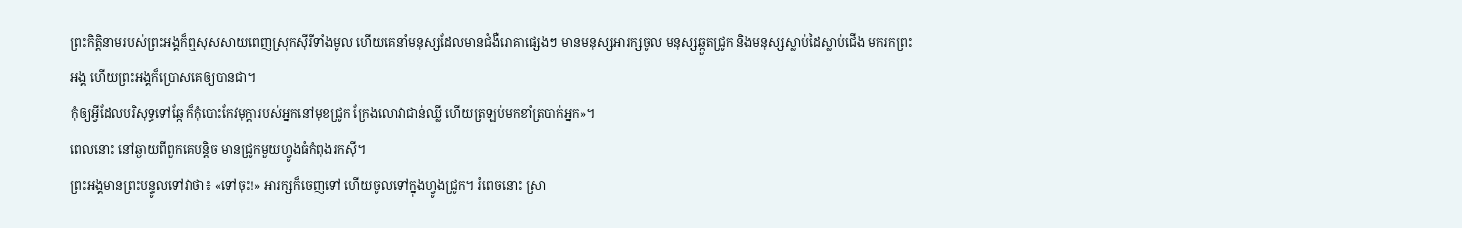ព្រះកិត្តិនាមរបស់ព្រះអង្គក៏ឮសុសសាយពេញស្រុកស៊ីរីទាំងមូល ហើយគេនាំមនុស្សដែលមានជំងឺរោគាផ្សេងៗ មានមនុស្សអារក្សចូល មនុស្សឆ្កួតជ្រូក និងមនុស្សស្លាប់ដៃស្លាប់ជើង មករកព្រះអង្គ ហើយព្រះអង្គក៏ប្រោសគេឲ្យបានជា។
កុំឲ្យអ្វីដែលបរិសុទ្ធទៅឆ្កែ ក៏កុំបោះកែវមុក្តារបស់អ្នកនៅមុខជ្រូក ក្រែងលោវាជាន់ឈ្លី ហើយត្រឡប់មកខាំត្របាក់អ្នក»។
ពេលនោះ នៅឆ្ងាយពីពួកគេបន្តិច មានជ្រូកមួយហ្វូងធំកំពុងរកស៊ី។
ព្រះអង្គមានព្រះបន្ទូលទៅវាថា៖ «ទៅចុះ!» អារក្សក៏ចេញទៅ ហើយចូលទៅក្នុងហ្វូងជ្រូក។ រំពេចនោះ ស្រា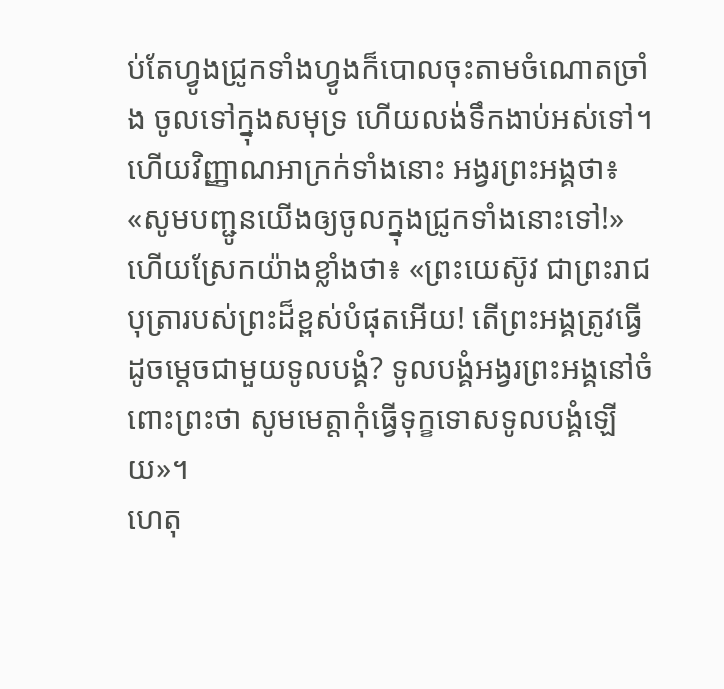ប់តែហ្វូងជ្រូកទាំងហ្វូងក៏បោលចុះតាមចំណោតច្រាំង ចូលទៅក្នុងសមុទ្រ ហើយលង់ទឹកងាប់អស់ទៅ។
ហើយវិញ្ញាណអាក្រក់ទាំងនោះ អង្វរព្រះអង្គថា៖ «សូមបញ្ជូនយើងឲ្យចូលក្នុងជ្រូកទាំងនោះទៅ!»
ហើយស្រែកយ៉ាងខ្លាំងថា៖ «ព្រះយេស៊ូវ ជាព្រះរាជបុត្រារបស់ព្រះដ៏ខ្ពស់បំផុតអើយ! តើព្រះអង្គត្រូវធ្វើដូចម្តេចជាមួយទូលបង្គំ? ទូលបង្គំអង្វរព្រះអង្គនៅចំពោះព្រះថា សូមមេត្តាកុំធ្វើទុក្ខទោសទូលបង្គំឡើយ»។
ហេតុ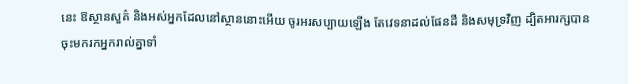នេះ ឱស្ថានសួគ៌ និងអស់អ្នកដែលនៅស្ថាននោះអើយ ចូរអរសប្បាយឡើង តែវេទនាដល់ផែនដី និងសមុទ្រវិញ ដ្បិតអារក្សបានចុះមករកអ្នករាល់គ្នាទាំ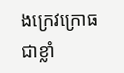ងក្រេវក្រោធជាខ្លាំ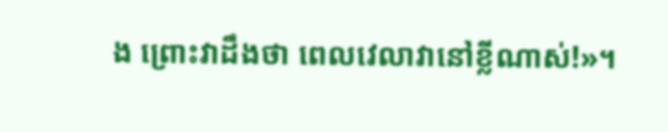ង ព្រោះវាដឹងថា ពេលវេលាវានៅខ្លីណាស់!»។